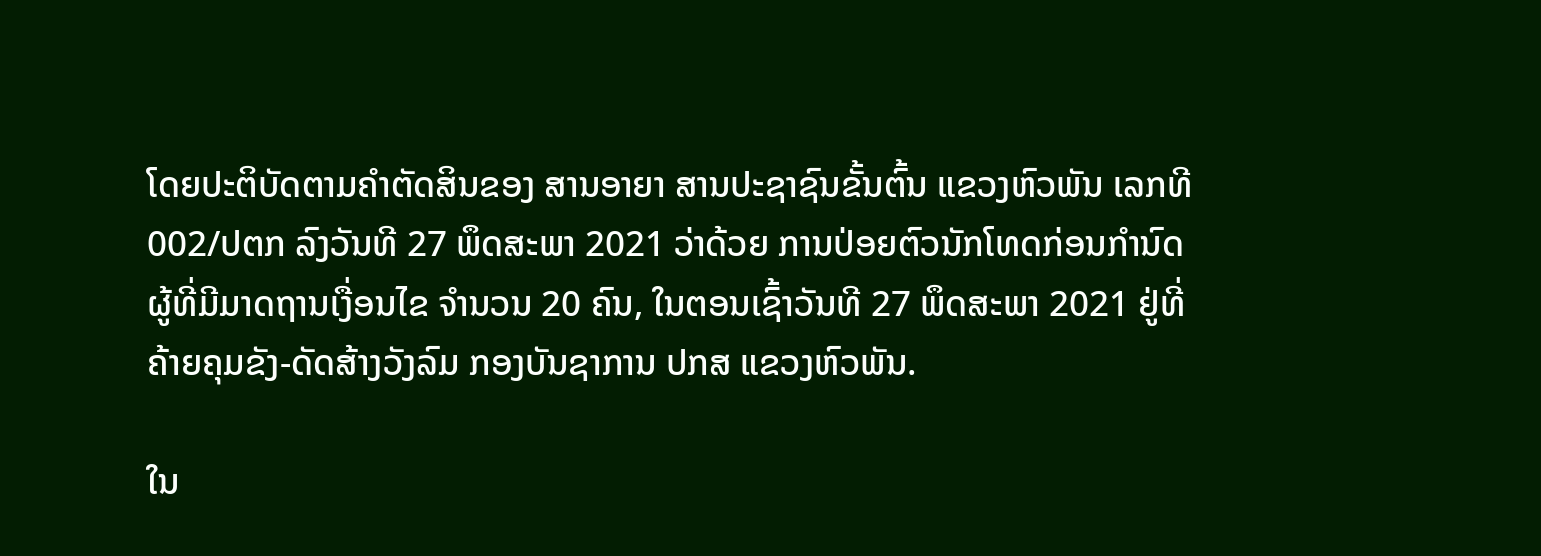ໂດຍປະຕິບັດຕາມຄຳຕັດສິນຂອງ ສານອາຍາ ສານປະຊາຊົນຂັ້ນຕົ້ນ ແຂວງຫົວພັນ ເລກທີ 002/ປຕກ ລົງວັນທີ 27 ພຶດສະພາ 2021 ວ່າດ້ວຍ ການປ່ອຍຕົວນັກໂທດກ່ອນກໍານົດ ຜູ້ທີ່ມີມາດຖານເງື່ອນໄຂ ຈຳນວນ 20 ຄົນ, ໃນຕອນເຊົ້າວັນທີ 27 ພຶດສະພາ 2021 ຢູ່ທີ່ຄ້າຍຄຸມຂັງ-ດັດສ້າງວັງລົມ ກອງບັນຊາການ ປກສ ແຂວງຫົວພັນ.

ໃນ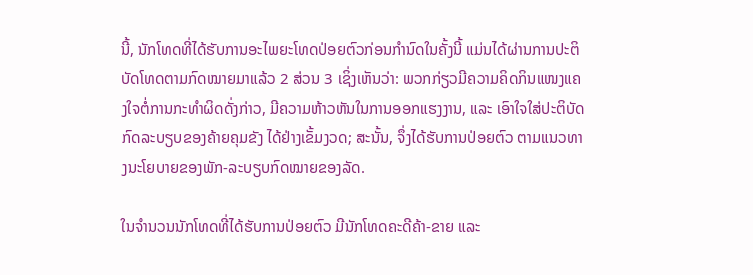ນີ້, ນັກໂທດທີ່ໄດ້ຮັບການອະໄພຍະໂທດປ່ອຍຕົວກ່ອນກໍານົດໃນຄັ້ງນີ້ ແມ່ນໄດ້ຜ່ານການປະຕິບັດໂທດຕາມກົດໝາຍມາແລ້ວ 2 ສ່ວນ 3 ເຊິ່ງເຫັນວ່າ: ພວກກ່ຽວມີຄວາມຄິດກິນແໜງແຄງໃຈຕໍ່ການກະທຳຜິດດັ່ງກ່າວ, ມີຄວາມຫ້າວຫັນໃນການອອກແຮງງານ, ແລະ ເອົາໃຈໃສ່ປະຕິບັດກົດລະບຽບຂອງຄ້າຍຄຸມຂັງ ໄດ້ຢ່າງເຂັ້ມງວດ; ສະນັ້ນ, ຈຶ່ງໄດ້ຮັບການປ່ອຍຕົວ ຕາມແນວທາງນະໂຍບາຍຂອງພັກ-ລະບຽບກົດໝາຍຂອງລັດ.

ໃນຈຳນວນນັກໂທດທີ່ໄດ້ຮັບການປ່ອຍຕົວ ມີນັກໂທດຄະດີຄ້າ-ຂາຍ ແລະ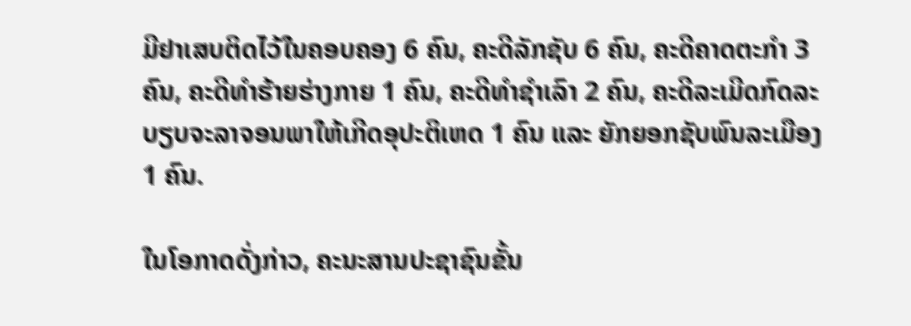ມີຢາເສບຕິດໄວ້ໃນຄອບຄອງ 6 ຄົນ, ຄະດີລັກຊັບ 6 ຄົນ, ຄະດີຄາດຕະກຳ 3 ຄົນ, ຄະດີທຳຮ້າຍຮ່າງກາຍ 1 ຄົນ, ຄະດີທຳຊຳເລົາ 2 ຄົນ, ຄະດີລະເມີດກົດລະບຽບຈະລາຈອນພາໃຫ້ເກີດອຸປະຕິເຫດ 1 ຄົນ ແລະ ຍັກຍອກຊັບພົນລະເມືອງ 1 ຄົນ.

ໃນໂອກາດດັ່ງກ່າວ, ຄະນະສານປະຊາຊົນຂັ້ນ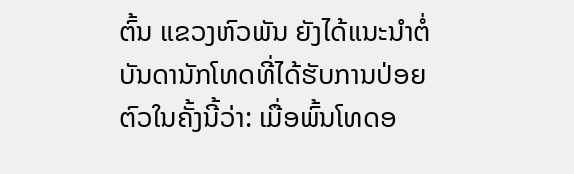ຕົ້ນ ແຂວງຫົວພັນ ຍັງໄດ້ແນະນຳຕໍ່ບັນດານັກໂທດທີ່ໄດ້ຮັບການປ່ອຍຕົວໃນຄັ້ງນີ້ວ່າ: ເມື່ອພົ້ນໂທດອ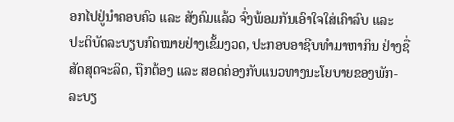ອກໄປຢູ່ນໍາຄອບຄົວ ແລະ ສັງຄົມແລ້ວ ຈົ່ງພ້ອມກັນເອົາໃຈໃສ່ເຄົາລົບ ແລະ ປະຕິບັດລະບຽບກົດໝາຍຢ່າງເຂັ້ມງວດ, ປະກອບອາຊີບທຳມາຫາກິນ ຢ່າງຊື່ສັດສຸດຈະລິດ, ຖືກຕ້ອງ ແລະ ສອດຄ່ອງກັບແນວທາງນະໂຍບາຍຂອງພັກ-ລະບຽ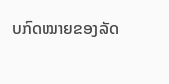ບກົດໝາຍຂອງລັດ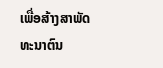ເພື່ອສ້າງສາພັດທະນາຕົນ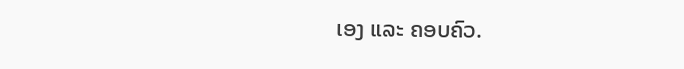ເອງ ແລະ ຄອບຄົວ.